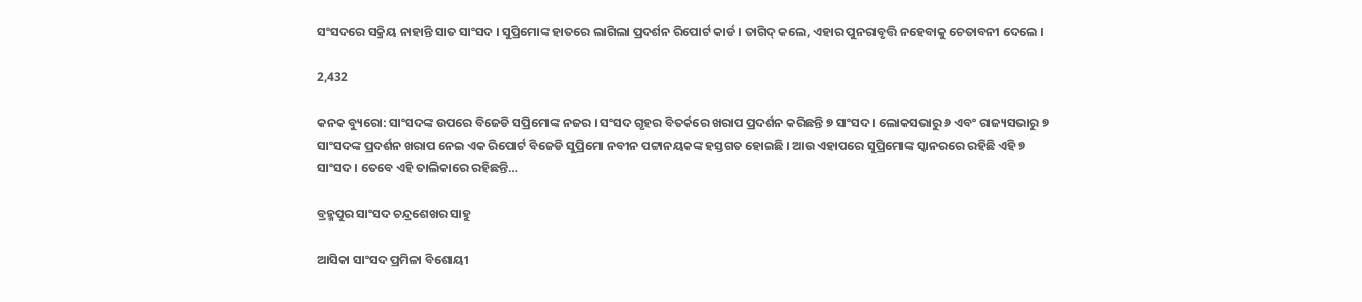ସଂସଦରେ ସକ୍ରିୟ ନାହାନ୍ତି ସାତ ସାଂସଦ । ସୁପ୍ରିମୋଙ୍କ ହାତରେ ଲାଗିଲା ପ୍ରଦର୍ଶନ ରିପୋର୍ଟ କାର୍ଡ । ତାଗିଦ୍ କଲେ, ଏହାର ପୁନରାବୃତ୍ତି ନହେବାକୁ ଚେତାବନୀ ଦେଲେ ।

2,432

କନକ ବ୍ୟୁରୋ: ସାଂସଦଙ୍କ ଉପରେ ବିଜେଡି ସପ୍ରିମୋଙ୍କ ନଜର । ସଂସଦ ଗୃହର ବିତର୍କରେ ଖରାପ ପ୍ରଦର୍ଶନ କରିଛନ୍ତି ୭ ସାଂସଦ । ଲୋକସଭାରୁ ୬ ଏବଂ ରାଜ୍ୟସଭାରୁ ୭ ସାଂସଦଙ୍କ ପ୍ରଦର୍ଶନ ଖରାପ ନେଇ ଏକ ରିପୋର୍ଟ ବିଜେଡି ସୁପ୍ରିମୋ ନବୀନ ପଟ୍ଟାନୟକଙ୍କ ହସ୍ତଗତ ହୋଇଛି । ଆଉ ଏହାପରେ ସୁପ୍ରିମୋଙ୍କ ସ୍କାନରରେ ରହିଛି ଏହି ୭ ସାଂସଦ । ତେବେ ଏହି ତାଲିକାରେ ରହିଛନ୍ତି…

ବ୍ରହ୍ମପୁର ସାଂସଦ ଚନ୍ଦ୍ରଶେଖର ସାହୁ

ଆସିକା ସାଂସଦ ପ୍ରମିଳା ବିଶୋୟୀ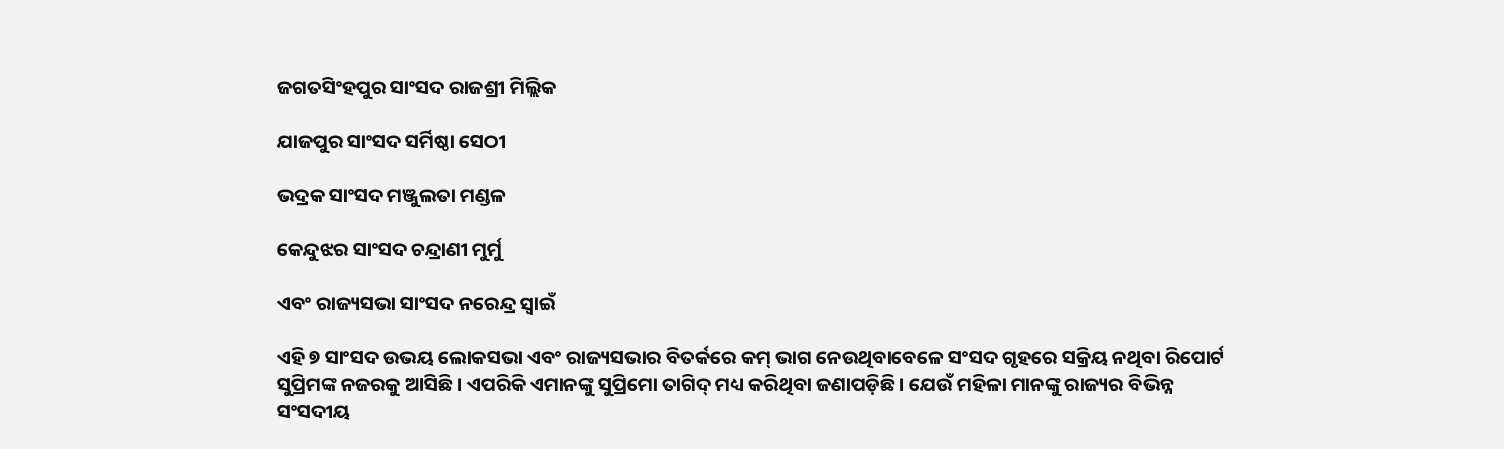ଜଗତସିଂହପୁର ସାଂସଦ ରାଜଶ୍ରୀ ମିଲ୍ଲିକ

ଯାଜପୁର ସାଂସଦ ସର୍ମିଷ୍ଠା ସେଠୀ

ଭଦ୍ରକ ସାଂସଦ ମଞ୍ଜୁଲତା ମଣ୍ଡଳ

କେନ୍ଦୁଝର ସାଂସଦ ଚନ୍ଦ୍ରାଣୀ ମୁର୍ମୁ

ଏବଂ ରାଜ୍ୟସଭା ସାଂସଦ ନରେନ୍ଦ୍ର ସ୍ୱାଇଁ

ଏହି ୭ ସାଂସଦ ଉଭୟ ଲୋକସଭା ଏବଂ ରାଜ୍ୟସଭାର ବିତର୍କରେ କମ୍ ଭାଗ ନେଉଥିବାବେଳେ ସଂସଦ ଗୃହରେ ସକ୍ରିୟ ନଥିବା ରିପୋର୍ଟ ସୁପ୍ରିମଙ୍କ ନଜରକୁ ଆସିଛି । ଏପରିକି ଏମାନଙ୍କୁ ସୁପ୍ରିମୋ ତାଗିଦ୍ ମଧ୍ୟ କରିଥିବା ଜଣାପଡ଼ିଛି । ଯେଉଁ ମହିଳା ମାନଙ୍କୁ ରାଜ୍ୟର ବିଭିନ୍ନ ସଂସଦୀୟ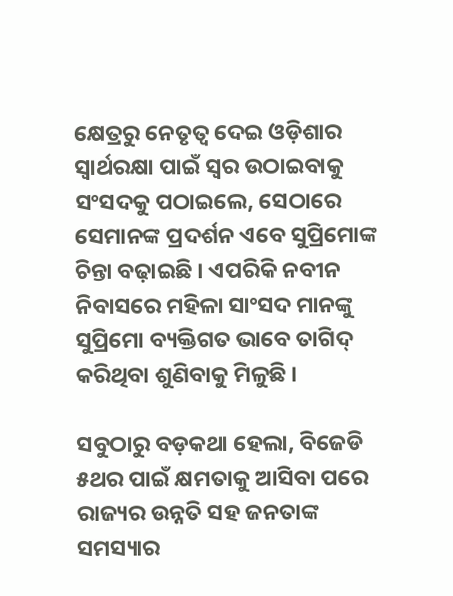କ୍ଷେତ୍ରରୁ ନେତୃତ୍ୱ ଦେଇ ଓଡ଼ିଶାର ସ୍ୱାର୍ଥରକ୍ଷା ପାଇଁ ସ୍ୱର ଉଠାଇବାକୁ ସଂସଦକୁ ପଠାଇଲେ, ସେଠାରେ ସେମାନଙ୍କ ପ୍ରଦର୍ଶନ ଏବେ ସୁପ୍ରିମୋଙ୍କ ଚିନ୍ତା ବଢ଼ାଇଛି । ଏପରିକି ନବୀନ ନିବାସରେ ମହିଳା ସାଂସଦ ମାନଙ୍କୁ ସୁପ୍ରିମୋ ବ୍ୟକ୍ତିଗତ ଭାବେ ତାଗିଦ୍ କରିଥିବା ଶୁଣିବାକୁ ମିଳୁଛି ।

ସବୁଠାରୁ ବଡ଼କଥା ହେଲା, ବିଜେଡି ୫ଥର ପାଇଁ କ୍ଷମତାକୁ ଆସିବା ପରେ ରାଜ୍ୟର ଉନ୍ନତି ସହ ଜନତାଙ୍କ ସମସ୍ୟାର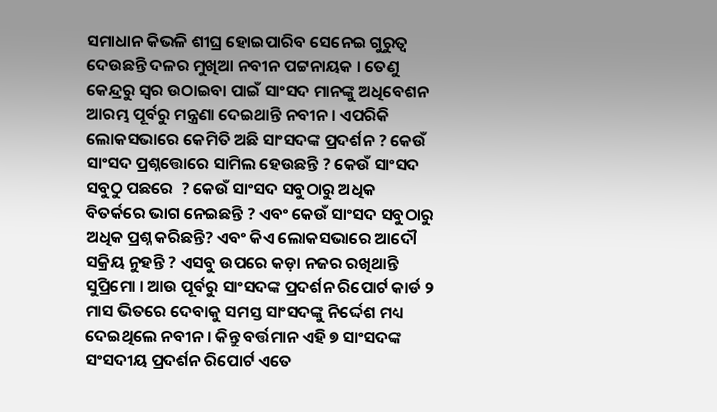ସମାଧାନ କିଭଳି ଶୀଘ୍ର ହୋଇପାରିବ ସେନେଇ ଗୁରୁତ୍ୱ ଦେଉଛନ୍ତି ଦଳର ମୁଖିଆ ନବୀନ ପଟ୍ଟନାୟକ । ତେଣୁ କେନ୍ଦ୍ରରୁ ସ୍ୱର ଉଠାଇବା ପାଇଁ ସାଂସଦ ମାନଙ୍କୁ ଅଧିବେଶନ ଆରମ୍ଭ ପୂର୍ବରୁ ମନ୍ତ୍ରଣା ଦେଇଥାନ୍ତି ନବୀନ । ଏପରିକି ଲୋକସଭାରେ କେମିତି ଅଛି ସାଂସଦଙ୍କ ପ୍ରଦର୍ଶନ ? କେଉଁ ସାଂସଦ ପ୍ରଶ୍ନତ୍ତୋରେ ସାମିଲ ହେଉଛନ୍ତି ? କେଉଁ ସାଂସଦ ସବୁଠୁ ପଛରେ  ? କେଉଁ ସାଂସଦ ସବୁଠାରୁ ଅଧିକ ବିତର୍କରେ ଭାଗ ନେଇଛନ୍ତି ? ଏବଂ କେଉଁ ସାଂସଦ ସବୁଠାରୁ ଅଧିକ ପ୍ରଶ୍ନ କରିଛନ୍ତି? ଏବଂ କିଏ ଲୋକସଭାରେ ଆଦୌ ସକ୍ରିୟ ନୁହନ୍ତି ? ଏସବୁ ଉପରେ କଡ଼ା ନଜର ରଖିଥାନ୍ତି ସୁପ୍ରିମୋ । ଆଉ ପୂର୍ବରୁ ସାଂସଦଙ୍କ ପ୍ରଦର୍ଶନ ରିପୋର୍ଟ କାର୍ଡ ୨ ମାସ ଭିତରେ ଦେବାକୁ ସମସ୍ତ ସାଂସଦଙ୍କୁ ନିର୍ଦ୍ଦେଶ ମଧ୍ୟ ଦେଇଥିଲେ ନବୀନ । କିନ୍ତୁ ବର୍ତ୍ତମାନ ଏହି ୭ ସାଂସଦଙ୍କ ସଂସଦୀୟ ପ୍ରଦର୍ଶନ ରିପୋର୍ଟ ଏତେ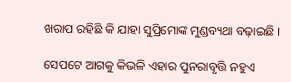ଖରାପ ରହିଛି କି ଯାହା ସୁପ୍ରିମୋଙ୍କ ମୁଣ୍ଡବ୍ୟଥା ବଢ଼ାଇଛି ।

ସେପଟେ ଆଗକୁ କିଭଳି ଏହାର ପୁନରାବୃତ୍ତି ନହୁଏ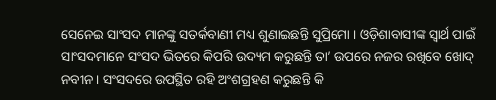ସେନେଇ ସାଂସଦ ମାନଙ୍କୁ ସତର୍କବାଣୀ ମଧ୍ୟ ଶୁଣାଇଛନ୍ତି ସୁପ୍ରିମୋ । ଓଡ଼ିଶାବାସୀଙ୍କ ସ୍ୱାର୍ଥ ପାଇଁ ସାଂସଦମାନେ ସଂସଦ ଭିତରେ କିପରି ଉଦ୍ୟମ କରୁଛନ୍ତି ତା’ ଉପରେ ନଜର ରଖିବେ ଖୋଦ୍ ନବୀନ । ସଂସଦରେ ଉପସ୍ଥିତ ରହି ଅଂଶଗ୍ରହଣ କରୁଛନ୍ତି କି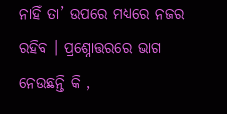ନାହିଁ ତା’ ଉପରେ ମଧ୍ୟରେ ନଜର ରହିବ । ପ୍ରଶ୍ନୋତ୍ତରରେ ଭାଗ ନେଉଛନ୍ତି କି ,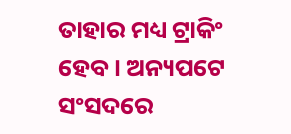ତାହାର ମଧ୍ୟ ଟ୍ରାକିଂ ହେବ । ଅନ୍ୟପଟେ ସଂସଦରେ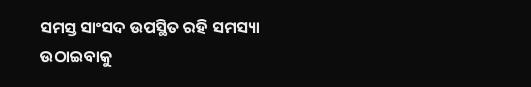ସମସ୍ତ ସାଂସଦ ଉପସ୍ଥିତ ରହି ସମସ୍ୟା ଉଠାଇବାକୁ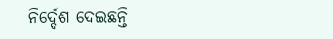ନିର୍ଦ୍ଦେଶ ଦେଇଛନ୍ତି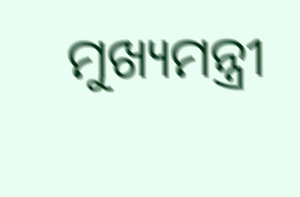ମୁଖ୍ୟମନ୍ତ୍ରୀ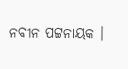ନବୀନ ପଟ୍ଟନାୟକ ।